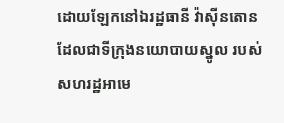ដោយឡែកនៅឯរដ្ឋធានី វ៉ាស៊ីនតោន ដែលជាទីក្រុងនយោបាយស្នូល របស់សហរដ្ឋអាមេ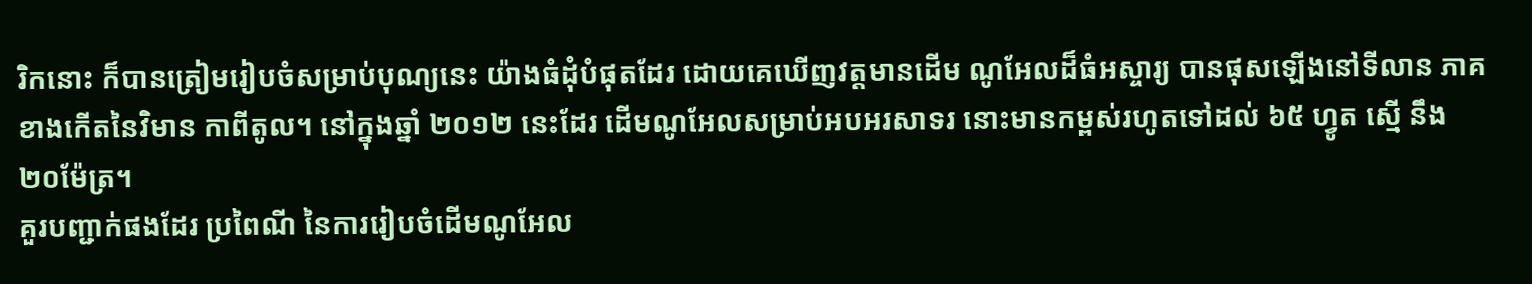រិកនោះ ក៏បានត្រៀមរៀបចំសម្រាប់បុណ្យនេះ យ៉ាងធំដុំបំផុតដែរ ដោយគេឃើញវត្តមានដើម ណូអែលដ៏ធំអស្ចារ្យ បានផុសឡើងនៅទីលាន ភាគខាងកើតនៃវិមាន កាពីតូល។ នៅក្នុងឆ្នាំ ២០១២ នេះដែរ ដើមណូអែលសម្រាប់អបអរសាទរ នោះមានកម្ពស់រហូតទៅដល់ ៦៥ ហ្វូត ស្មើ នឹង ២០ម៉ែត្រ។
គួរបញ្ជាក់ផងដែរ ប្រពៃណី នៃការរៀបចំដើមណូអែល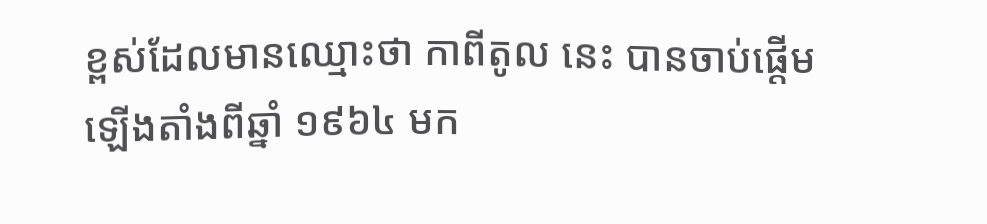ខ្ពស់ដែលមានឈ្មោះថា កាពីតូល នេះ បានចាប់ផ្តើមឡើងតាំងពីឆ្នាំ ១៩៦៤ មក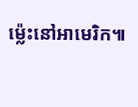ម្ល៉េះនៅអាមេរិក៕